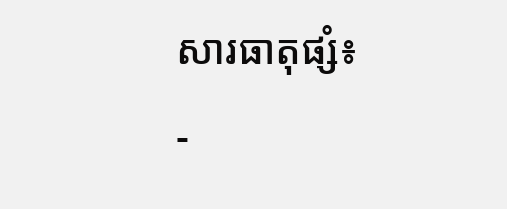សារធាតុផ្សំ៖
-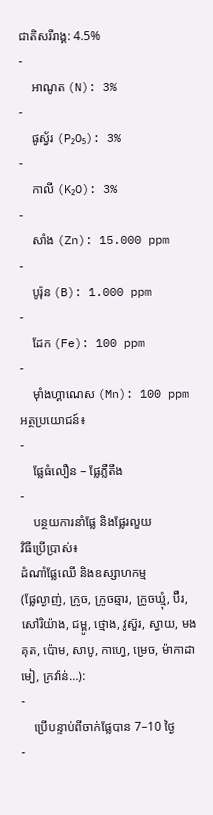ជាតិសរីរាង្គ: 4.5%
-
    អាណូត (N): 3%
-
    ផូស្វ័រ (P₂O₅): 3%
-
    កាលី (K₂O): 3%
-
    សាំង (Zn): 15.000 ppm
-
    បូរ៉ុន (B): 1.000 ppm
-
    ដែក (Fe): 100 ppm
-
    ម៉ាំងហ្គាណេស (Mn): 100 ppm
អត្ថប្រយោជន៍៖
-
    ផ្លែធំលឿន – ផ្លែភ្លឺតឹង
-
    បន្ថយការនាំផ្លែ និងផ្លែរលួយ
វិធីប្រើប្រាស់៖
ដំណាំផ្លែឈើ និងឧស្សាហកម្ម
(ផ្លែល្ងាញ់, ក្រូច, ក្រូចឆ្មារ, ក្រូចឃ្មុំ, ប៊ឺរ, សៅរិយ៉ាង, ជម្ពូ, ថ្មោង, វូស៊ួរ, ស្វាយ, មងគុត, ប៉ោម, សាបូ, កាហ្វេ, ម្រេច, ម៉ាកាដាមៀ, ក្រវ៉ាន់…):
-
    ប្រើបន្ទាប់ពីចាក់ផ្លែបាន 7–10 ថ្ងៃ
-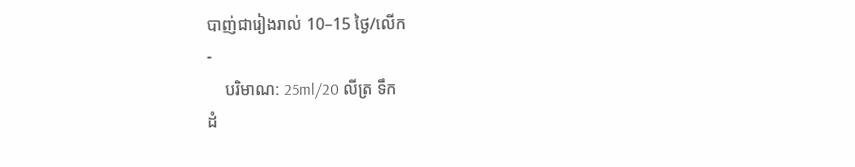បាញ់ជារៀងរាល់ 10–15 ថ្ងៃ/លើក
-
    បរិមាណ: 25ml/20 លីត្រ ទឹក
ដំ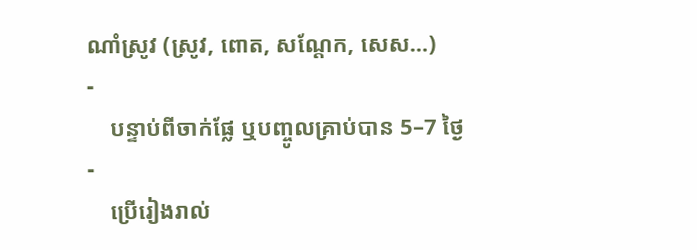ណាំស្រូវ (ស្រូវ, ពោត, សណ្តែក, សេស…)
-
    បន្ទាប់ពីចាក់ផ្លែ ឬបញ្ចូលគ្រាប់បាន 5–7 ថ្ងៃ
-
    ប្រើរៀងរាល់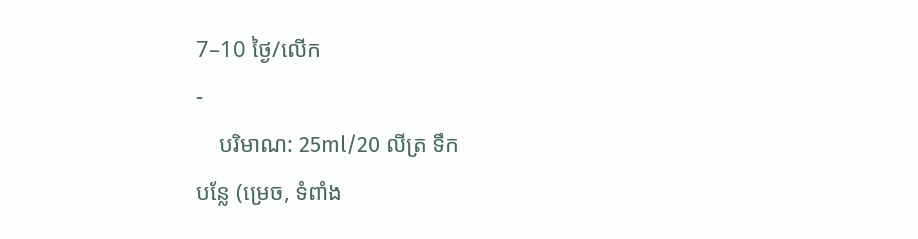7–10 ថ្ងៃ/លើក
-
    បរិមាណ: 25ml/20 លីត្រ ទឹក
បន្លែ (ម្រេច, ទំពាំង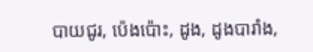បាយជូរ, ប៉េងប៉ោះ, ដូង, ដូងបារាំង,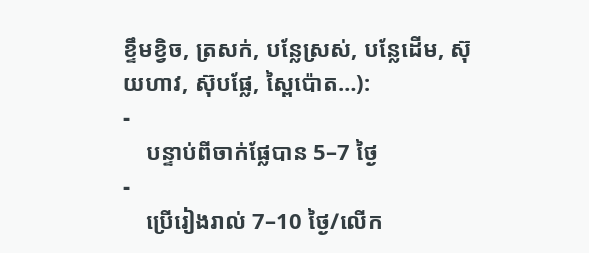ខ្ទឹមខ្វិច, ត្រសក់, បន្លែស្រស់, បន្លែដើម, ស៊ុយហាវ, ស៊ុបផ្លែ, ស្ពៃប៉ោត…):
-
    បន្ទាប់ពីចាក់ផ្លែបាន 5–7 ថ្ងៃ
-
    ប្រើរៀងរាល់ 7–10 ថ្ងៃ/លើក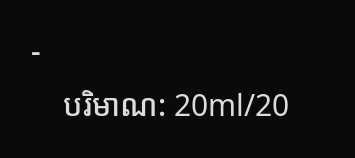-
    បរិមាណ: 20ml/20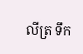លីត្រ ទឹក